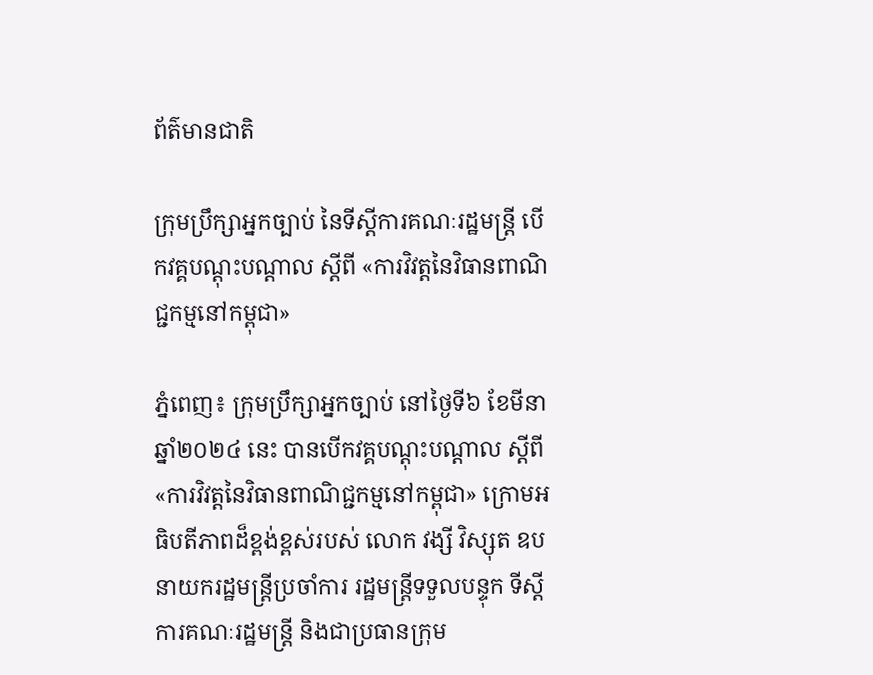ព័ត៌មានជាតិ

ក្រុមប្រឹក្សាអ្នកច្បាប់ នៃទីស្តីការគណៈរដ្ឋមន្រ្តី បើកវគ្គបណ្តុះបណ្តាល ស្តីពី «ការវិវត្តនៃវិធានពាណិជ្ជកម្មនៅកម្ពុជា»

ភ្នំពេញ៖ ក្រុមប្រឹក្សាអ្នកច្បាប់ នៅថ្ងៃទី៦ ខែមីនា ឆ្នាំ២០២៤ នេះ បានបើកវគ្គបណ្តុះបណ្តាល ស្តីពី «ការវិវត្តនៃវិធានពាណិជ្ជកម្មនៅកម្ពុជា» ក្រោមអធិបតីភាពដ៏ខ្ពង់ខ្ពស់របស់ លោក វង្សី វិស្សុត ឧបនាយករដ្ឋមន្ត្រីប្រចាំការ រដ្ឋមន្ត្រីទទួលបន្ទុក ទីស្តីការគណៈរដ្ឋមន្ត្រី និងជាប្រធានក្រុម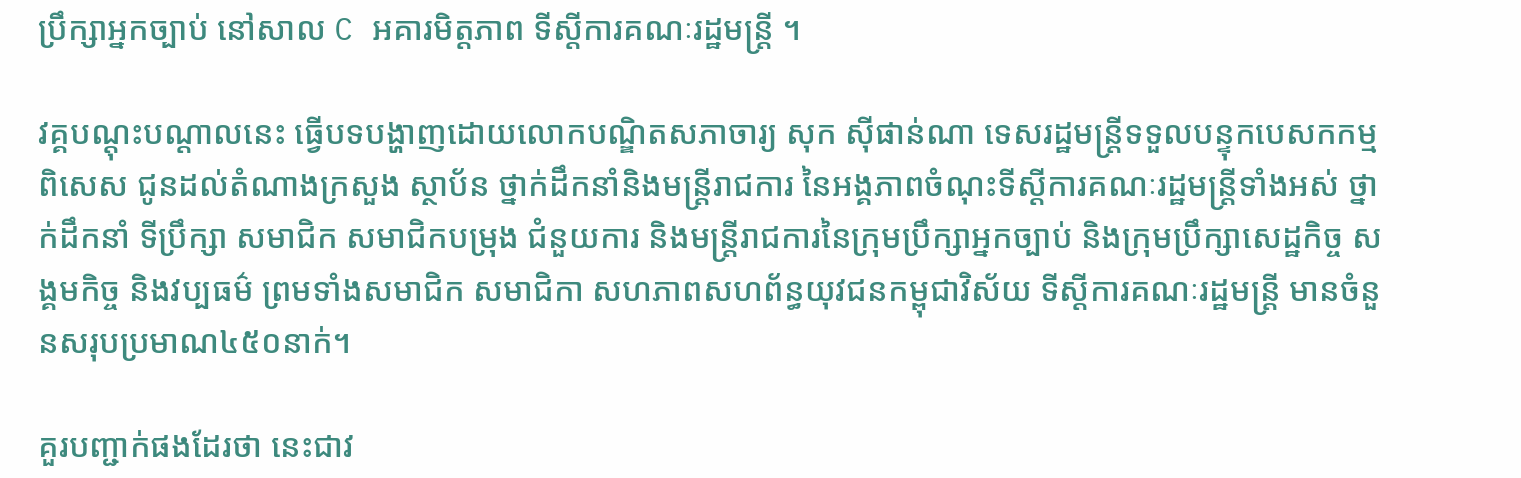ប្រឹក្សាអ្នកច្បាប់ នៅសាល C អគារមិត្តភាព ទីស្តីការគណៈរដ្ឋមន្ត្រី ។

វគ្គបណ្តុះបណ្តាលនេះ ធ្វើបទបង្ហាញដោយលោកបណ្ឌិតសភាចារ្យ សុក ស៊ីផាន់ណា ទេសរដ្ឋមន្រ្តីទទួលបន្ទុកបេសកកម្មពិសេស ជូនដល់តំណាងក្រសួង ស្ថាប័ន ថ្នាក់ដឹកនាំនិងមន្ត្រីរាជការ នៃអង្គភាពចំណុះទីស្តីការគណៈរដ្ឋមន្ត្រីទាំងអស់ ថ្នាក់ដឹកនាំ ទីប្រឹក្សា សមាជិក សមាជិកបម្រុង ជំនួយការ និងមន្ត្រីរាជការនៃក្រុមប្រឹក្សាអ្នកច្បាប់ និងក្រុមប្រឹក្សាសេដ្ឋកិច្ច សង្គមកិច្ច និងវប្បធម៌ ព្រមទាំងសមាជិក សមាជិកា សហភាពសហព័ន្ធយុវជនកម្ពុជាវិស័យ ទីស្តីការគណៈរដ្ឋមន្រ្តី មានចំនួនសរុបប្រមាណ៤៥០នាក់។

គួរបញ្ជាក់ផងដែរថា នេះជាវ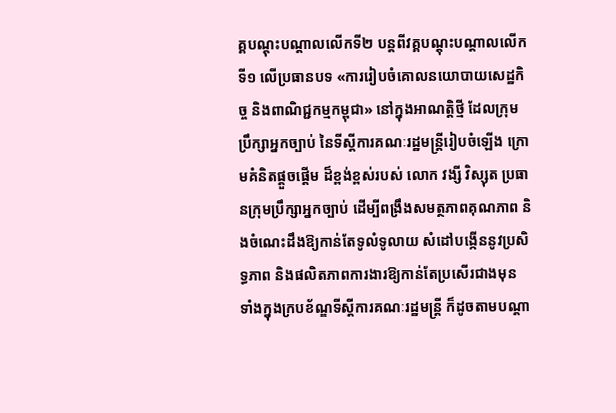គ្គបណ្តុះបណ្តាលលើកទី២ បន្តពីវគ្គបណ្តុះបណ្តាលលើកទី១ លើប្រធានបទ «ការរៀបចំគោលនយោបាយសេដ្ឋកិច្ច និងពាណិជ្ជកម្មកម្ពុជា» នៅក្នុងអាណត្តិថ្មី ដែលក្រុមប្រឹក្សាអ្នកច្បាប់ នៃទីស្តីការគណៈរដ្ឋមន្រ្តីរៀបចំឡើង ក្រោមគំនិតផ្តួចផ្តើម ដ៏ខ្ពង់ខ្ពស់របស់ លោក វង្សី វិស្សុត ប្រធានក្រុមប្រឹក្សាអ្នកច្បាប់ ដើម្បីពង្រឹងសមត្ថភាពគុណភាព និងចំណេះដឹងឱ្យកាន់តែទូលំទូលាយ សំដៅបង្កើននូវប្រសិទ្ធភាព និងផលិតភាពការងារឱ្យកាន់តែប្រសើរជាងមុន ទាំងក្នុងក្របខ័ណ្ឌទីស្តីការគណៈរដ្ឋមន្ត្រី ក៏ដូចតាមបណ្តា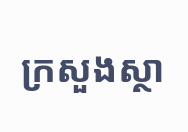ក្រសួងស្ថា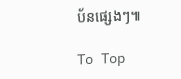ប័នផ្សេងៗ៕

To Top